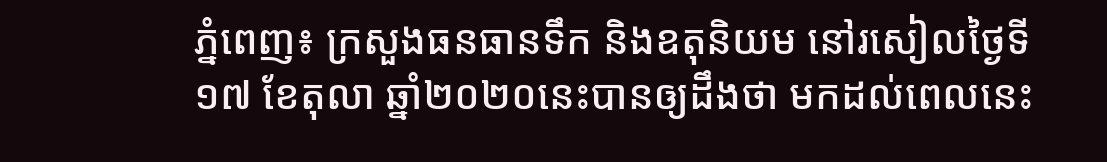ភ្នំពេញ៖ ក្រសួងធនធានទឹក និងឧតុនិយម នៅរសៀលថ្ងៃទី១៧ ខែតុលា ឆ្នាំ២០២០នេះបានឲ្យដឹងថា មកដល់ពេលនេះ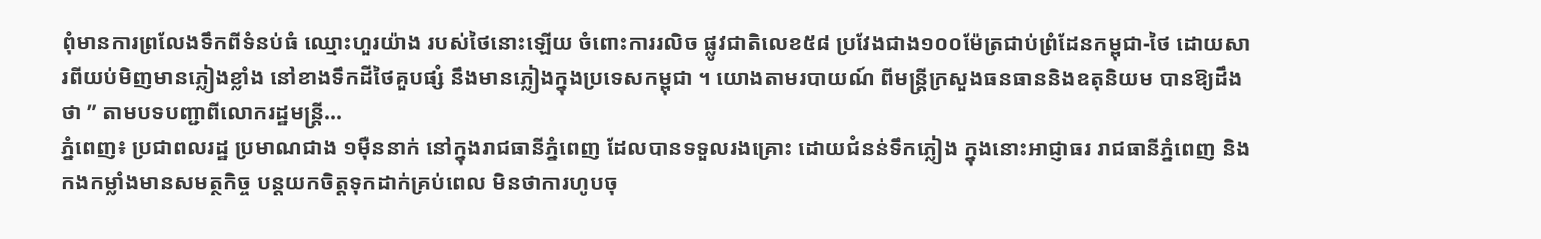ពុំមានការព្រលែងទឹកពីទំនប់ធំ ឈ្មោះហួរយ៉ាង របស់ថៃនោះឡើយ ចំពោះការរលិច ផ្លូវជាតិលេខ៥៨ ប្រវែងជាង១០០ម៉ែត្រជាប់ព្រំដែនកម្ពុជា-ថៃ ដោយសារពីយប់មិញមានភ្លៀងខ្លាំង នៅខាងទឹកដីថៃគួបផ្សំ នឹងមានភ្លៀងក្នុងប្រទេសកម្ពុជា ។ យោងតាមរបាយណ៍ ពីមន្រ្តីក្រសួងធនធាននិងឧតុនិយម បានឱ្យដឹងថា ” តាមបទបញ្ជាពីលោករដ្ឋមន្រ្តី...
ភ្នំពេញ៖ ប្រជាពលរដ្ឋ ប្រមាណជាង ១ម៉ឺននាក់ នៅក្នុងរាជធានីភ្នំពេញ ដែលបានទទួលរងគ្រោះ ដោយជំនន់ទឹកភ្លៀង ក្នុងនោះអាជ្ញាធរ រាជធានីភ្នំពេញ និងកងកម្លាំងមានសមត្ថកិច្ច បន្តយកចិត្តទុកដាក់គ្រប់ពេល មិនថាការហូបចុ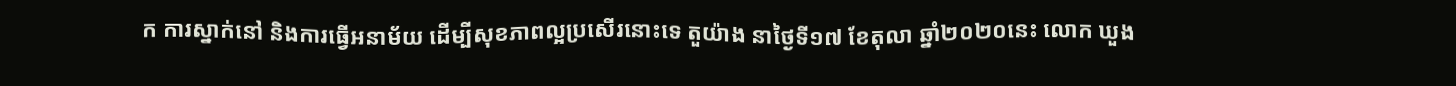ក ការស្នាក់នៅ និងការធ្វើអនាម័យ ដើម្បីសុខភាពល្អប្រសើរនោះទេ តួយ៉ាង នាថ្ងៃទី១៧ ខែតុលា ឆ្នាំ២០២០នេះ លោក ឃួង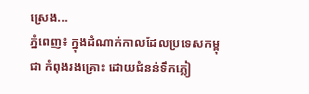ស្រេង...
ភ្នំពេញ៖ ក្នុងដំណាក់កាលដែលប្រទេសកម្ពុជា កំពុងរងគ្រោះ ដោយជំនន់ទឹកភ្លៀ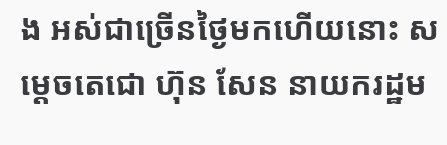ង អស់ជាច្រើនថ្ងៃមកហើយនោះ សម្ដេចតេជោ ហ៊ុន សែន នាយករដ្ឋម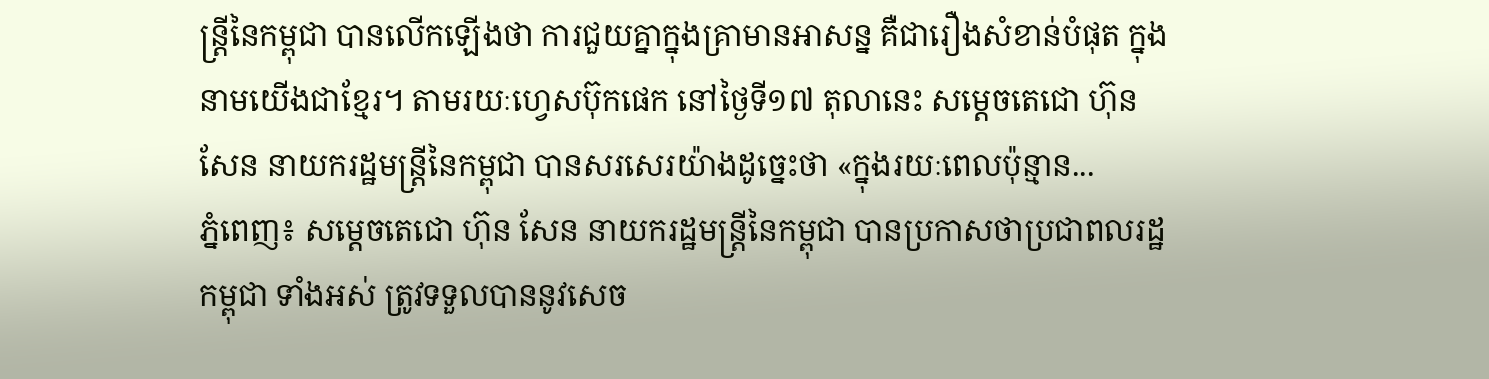ន្ត្រីនៃកម្ពុជា បានលើកឡើងថា ការជួយគ្នាក្នុងគ្រាមានអាសន្ន គឺជារឿងសំខាន់បំផុត ក្នុងនាមយើងជាខ្មែរ។ តាមរយៈហ្វេសប៊ុកផេក នៅថ្ងៃទី១៧ តុលានេះ សម្ដេចតេជោ ហ៊ុន សែន នាយករដ្ឋមន្ត្រីនៃកម្ពុជា បានសរសេរយ៉ាងដូច្នេះថា «ក្នុងរយៈពេលប៉ុន្មាន...
ភ្នំពេញ៖ សម្ដេចតេជោ ហ៊ុន សែន នាយករដ្ឋមន្រ្តីនៃកម្ពុជា បានប្រកាសថាប្រជាពលរដ្ឋកម្ពុជា ទាំងអស់ ត្រូវទទួលបាននូវសេច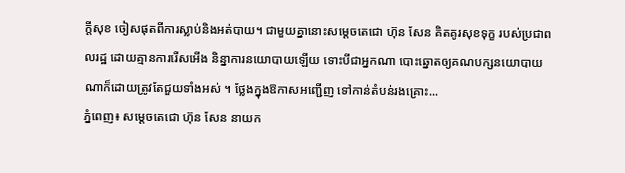ក្ដីសុខ ចៀសផុតពីការស្លាប់និងអត់បាយ។ ជាមួយគ្នានោះសម្ដេចតេជោ ហ៊ុន សែន គិតគូរសុខទុក្ខ របស់ប្រជាពលរដ្ឋ ដោយគ្មានការរើសអើង និន្នាការនយោបាយឡើយ ទោះបីជាអ្នកណា បោះឆ្នោតឲ្យគណបក្សនយោបាយ ណាក៏ដោយត្រូវតែជួយទាំងអស់ ។ ថ្លែងក្នុងឱកាសអញ្ជើញ ទៅកាន់តំបន់រងគ្រោះ...
ភ្នំពេញ៖ សម្ដេចតេជោ ហ៊ុន សែន នាយក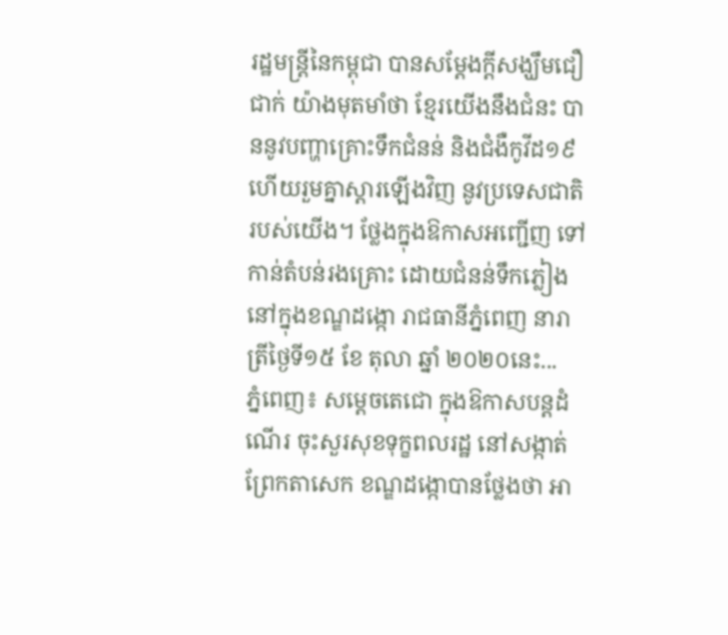រដ្ឋមន្រ្តីនៃកម្ពុជា បានសម្ដែងក្ដីសង្ឃឹមជឿជាក់ យ៉ាងមុតមាំថា ខ្មែរយើងនឹងជំនះ បាននូវបញ្ហាគ្រោះទឹកជំនន់ និងជំងឺកូវីដ១៩ ហើយរួមគ្នាស្ដារឡើងវិញ នូវប្រទេសជាតិរបស់យើង។ ថ្លែងក្នុងឱកាសអញ្ជើញ ទៅកាន់តំបន់រងគ្រោះ ដោយជំនន់ទឹកភ្លៀង នៅក្នុងខណ្ឌដង្កោ រាជធានីភ្នំពេញ នារាត្រីថ្ងៃទី១៥ ខែ តុលា ឆ្នាំ ២០២០នេះ...
ភ្នំពេញ៖ សម្តេចតេជោ ក្នុងឱកាសបន្តដំណើរ ចុះសួរសុខទុក្ខពលរដ្ឋ នៅសង្កាត់ព្រែកតាសេក ខណ្ឌដង្កោបានថ្លែងថា អា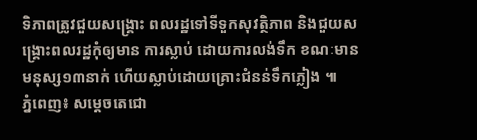ទិភាពត្រូវជួយសង្រ្គោះ ពលរដ្ឋទៅទីទួកសុវត្ថិភាព និងជួយសង្រ្គោះពលរដ្ឋកុំឲ្យមាន ការស្លាប់ ដោយការលង់ទឹក ខណៈមានមនុស្ស១៣នាក់ ហើយស្លាប់ដោយគ្រោះជំនន់ទឹកភ្លៀង ៕
ភ្នំពេញ៖ សម្តេចតេជោ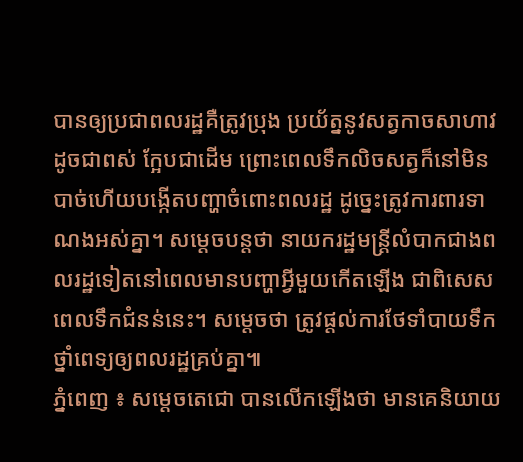បានឲ្យប្រជាពលរដ្ឋគឺត្រូវប្រុង ប្រយ័ត្ននូវសត្វកាចសាហាវ ដូចជាពស់ ក្អែបជាដើម ព្រោះពេលទឹកលិចសត្វក៏នៅមិនបាច់ហើយបង្កើតបញ្ហាចំពោះពលរដ្ឋ ដូច្នេះត្រូវការពារទាណងអស់គ្នា។ សម្តេចបន្តថា នាយករដ្ឋមន្រ្តីលំបាកជាងពលរដ្ឋទៀតនៅពេលមានបញ្ហាអ្វីមួយកើតឡើង ជាពិសេសពេលទឹកជំនន់នេះ។ សម្តេចថា ត្រូវផ្តល់ការថែទាំបាយទឹក ថ្នាំពេទ្យឲ្យពលរដ្ឋគ្រប់គ្នា៕
ភ្នំពេញ ៖ សម្តេចតេជោ បានលើកឡើងថា មានគេនិយាយ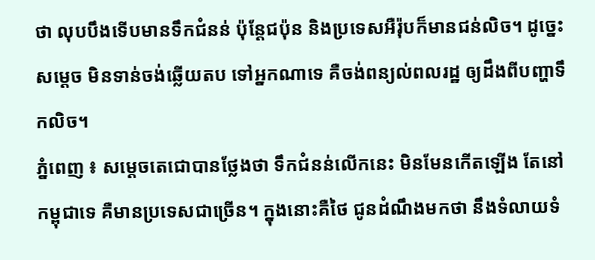ថា លុបបឹងទើបមានទឹកជំនន់ ប៉ុន្តែជប៉ុន និងប្រទេសអឺរ៉ុបក៏មានជន់លិច។ ដូច្នេះសម្តេច មិនទាន់ចង់ឆ្លើយតប ទៅអ្នកណាទេ គឺចង់ពន្យល់ពលរដ្ឋ ឲ្យដឹងពីបញ្ហាទឹកលិច។
ភ្នំពេញ ៖ សម្តេចតេជោបានថ្លែងថា ទឹកជំនន់លើកនេះ មិនមែនកើតឡើង តែនៅកម្ពុជាទេ គឺមានប្រទេសជាច្រើន។ ក្នុងនោះគឺថៃ ជូនដំណឹងមកថា នឹងទំលាយទំ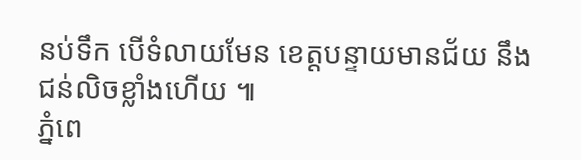នប់ទឹក បើទំលាយមែន ខេត្តបន្ទាយមានជ័យ នឹងជន់លិចខ្លាំងហើយ ៕
ភ្នំពេ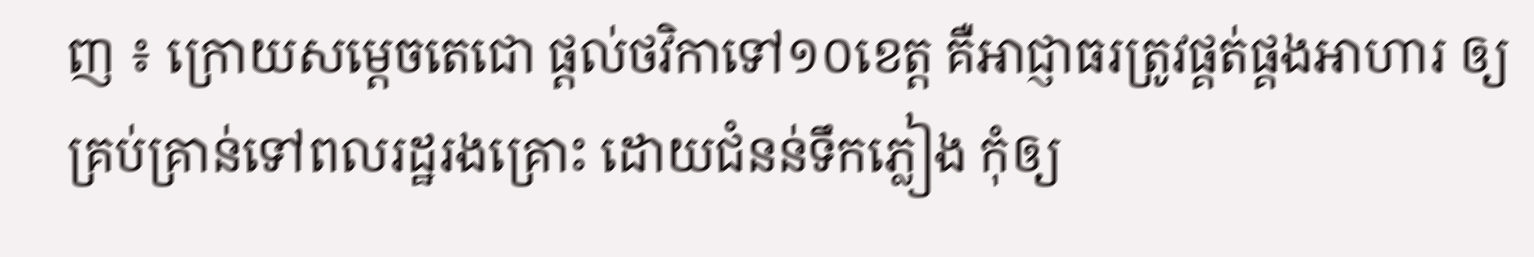ញ ៖ ក្រោយសម្តេចតេជោ ផ្តល់ថវិកាទៅ១០ខេត្ត គឺអាជ្ញាធរត្រូវផ្គត់ផ្គងអាហារ ឲ្យគ្រប់គ្រាន់ទៅពលរដ្ឋរងគ្រោះ ដោយជំនន់ទឹកភ្លៀង កុំឲ្យ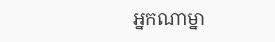អ្នកណាម្នា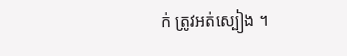ក់ ត្រូវអត់ស្បៀង ។